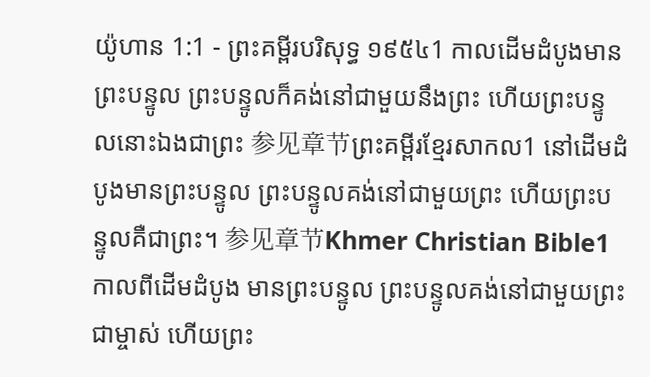យ៉ូហាន 1:1 - ព្រះគម្ពីរបរិសុទ្ធ ១៩៥៤1 កាលដើមដំបូងមានព្រះបន្ទូល ព្រះបន្ទូលក៏គង់នៅជាមួយនឹងព្រះ ហើយព្រះបន្ទូលនោះឯងជាព្រះ 参见章节ព្រះគម្ពីរខ្មែរសាកល1 នៅដើមដំបូងមានព្រះបន្ទូល ព្រះបន្ទូលគង់នៅជាមួយព្រះ ហើយព្រះបន្ទូលគឺជាព្រះ។ 参见章节Khmer Christian Bible1 កាលពីដើមដំបូង មានព្រះបន្ទូល ព្រះបន្ទូលគង់នៅជាមួយព្រះជាម្ចាស់ ហើយព្រះ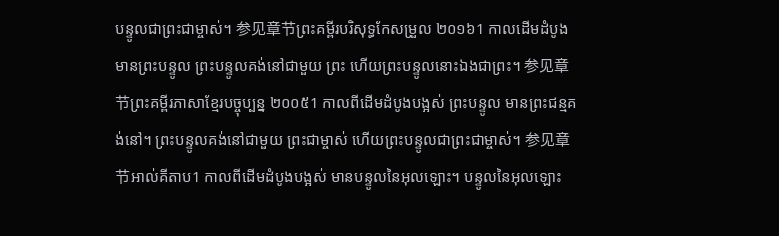បន្ទូលជាព្រះជាម្ចាស់។ 参见章节ព្រះគម្ពីរបរិសុទ្ធកែសម្រួល ២០១៦1 កាលដើមដំបូងមានព្រះបន្ទូល ព្រះបន្ទូលគង់នៅជាមួយ ព្រះ ហើយព្រះបន្ទូលនោះឯងជាព្រះ។ 参见章节ព្រះគម្ពីរភាសាខ្មែរបច្ចុប្បន្ន ២០០៥1 កាលពីដើមដំបូងបង្អស់ ព្រះបន្ទូល មានព្រះជន្មគង់នៅ។ ព្រះបន្ទូលគង់នៅជាមួយ ព្រះជាម្ចាស់ ហើយព្រះបន្ទូលជាព្រះជាម្ចាស់។ 参见章节អាល់គីតាប1 កាលពីដើមដំបូងបង្អស់ មានបន្ទូលនៃអុលឡោះ។ បន្ទូលនៃអុលឡោះ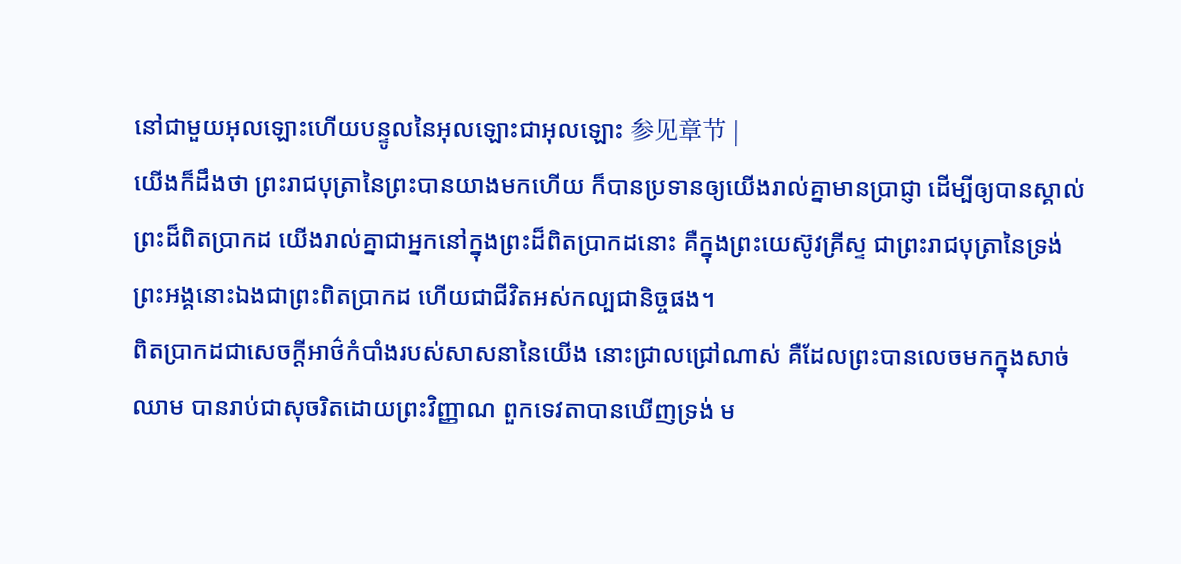នៅជាមួយអុលឡោះហើយបន្ទូលនៃអុលឡោះជាអុលឡោះ 参见章节 |
យើងក៏ដឹងថា ព្រះរាជបុត្រានៃព្រះបានយាងមកហើយ ក៏បានប្រទានឲ្យយើងរាល់គ្នាមានប្រាជ្ញា ដើម្បីឲ្យបានស្គាល់ព្រះដ៏ពិតប្រាកដ យើងរាល់គ្នាជាអ្នកនៅក្នុងព្រះដ៏ពិតប្រាកដនោះ គឺក្នុងព្រះយេស៊ូវគ្រីស្ទ ជាព្រះរាជបុត្រានៃទ្រង់ ព្រះអង្គនោះឯងជាព្រះពិតប្រាកដ ហើយជាជីវិតអស់កល្បជានិច្ចផង។
ពិតប្រាកដជាសេចក្ដីអាថ៌កំបាំងរបស់សាសនានៃយើង នោះជ្រាលជ្រៅណាស់ គឺដែលព្រះបានលេចមកក្នុងសាច់ឈាម បានរាប់ជាសុចរិតដោយព្រះវិញ្ញាណ ពួកទេវតាបានឃើញទ្រង់ ម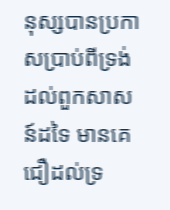នុស្សបានប្រកាសប្រាប់ពីទ្រង់ដល់ពួកសាសន៍ដទៃ មានគេជឿដល់ទ្រ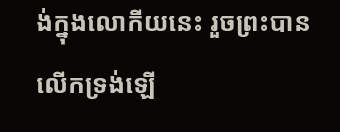ង់ក្នុងលោកីយនេះ រួចព្រះបានលើកទ្រង់ឡើ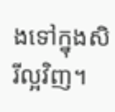ងទៅក្នុងសិរីល្អវិញ។